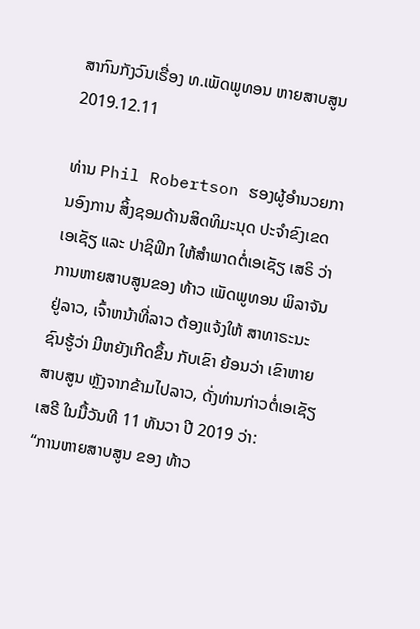ສາກົນກັງວົນເຣື່ອງ ທ.ເພັດພູທອນ ຫາຍສາບສູນ
2019.12.11

ທ່ານ Phil Robertson ຮອງຜູ້ອຳນວຍການອົງການ ສິ້ງຊອມດ້ານສິດທິມະນຸດ ປະຈຳຂົງເຂດເອເຊັຽ ແລະ ປາຊິຟິກ ໃຫ້ສຳພາດຕໍ່ເອເຊັຽ ເສຣິ ວ່າການຫາຍສາບສູນຂອງ ທ້າວ ເພັດພູທອນ ພິລາຈັນ ຢູ່ລາວ, ເຈົ້າຫນ້າທີ່ລາວ ຕ້ອງແຈ້ງໃຫ້ ສາທາຣະນະຊົນຮູ້ວ່າ ມີຫຍັງເກີດຂຶ້ນ ກັບເຂົາ ຍ້ອນວ່າ ເຂົາຫາຍສາບສູນ ຫຼັງຈາກຂ້າມໄປລາວ, ດັ່ງທ່ານກ່າວຕໍ່ເອເຊັຽເສຣີ ໃນມື້ວັນທີ 11 ທັນວາ ປີ 2019 ວ່າ:
“ການຫາຍສາບສູນ ຂອງ ທ້າວ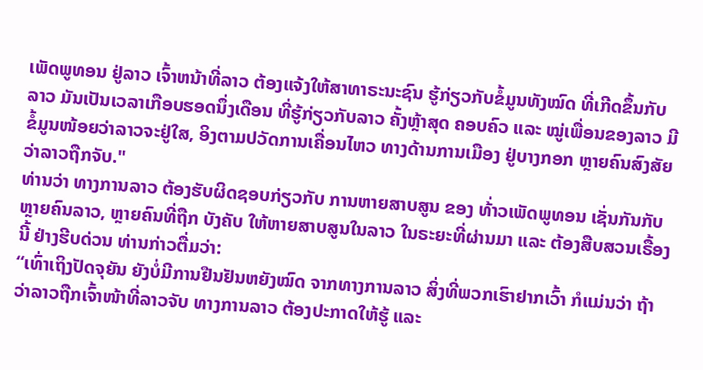ເພັດພູທອນ ຢູ່ລາວ ເຈົ້າຫນ້າທີ່ລາວ ຕ້ອງແຈ້ງໃຫ້ສາທາຣະນະຊົນ ຮູ້ກ່ຽວກັບຂໍ້ມູນທັງໝົດ ທີ່ເກີດຂຶ້ນກັບລາວ ມັນເປັນເວລາເກືອບຮອດນຶ່ງເດືອນ ທີ່ຮູ້ກ່ຽວກັບລາວ ຄັ້ງຫຼ້າສຸດ ຄອບຄົວ ແລະ ໝູ່ເພື່ອນຂອງລາວ ມີຂໍ້ມູນໜ້ອຍວ່າລາວຈະຢູ່ໃສ, ອິງຕາມປວັດການເຄື່ອນໄຫວ ທາງດ້ານການເມືອງ ຢູ່ບາງກອກ ຫຼາຍຄົນສົງສັຍວ່າລາວຖືກຈັບ."
ທ່ານວ່າ ທາງການລາວ ຕ້ອງຮັບຜິດຊອບກ່ຽວກັບ ການຫາຍສາບສູນ ຂອງ ທ້່າວເພັດພູທອນ ເຊັ່ນກັນກັບຫຼາຍຄົນລາວ, ຫຼາຍຄົນທີ່ຖືກ ບັງຄັບ ໃຫ້ຫາຍສາບສູນໃນລາວ ໃນຣະຍະທີ່ຜ່ານມາ ແລະ ຕ້ອງສືບສວນເຣື້ອງນີ້ ຢ່າງຮີບດ່ວນ ທ່ານກ່າວຕື່ມວ່າ:
“ເທົ່າເຖິງປັດຈຸຍັນ ຍັງບໍ່ມີການຢືນຢັນຫຍັງໝົດ ຈາກທາງການລາວ ສິ່ງທີ່ພວກເຮົາຢາກເວົ້າ ກໍແມ່ນວ່າ ຖ້າວ່າລາວຖືກເຈົ້າໜ້າທີ່ລາວຈັບ ທາງການລາວ ຕ້ອງປະກາດໃຫ້ຮູ້ ແລະ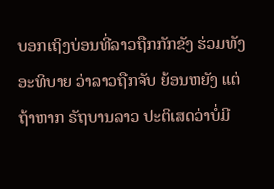ບອກເຖິງບ່ອນທີ່ລາວຖືກກັກຂັງ ຮ່ວມທັງອະທິບາຍ ວ່າລາວຖືກຈັບ ຍ້ອນຫຍັງ ແຕ່ຖ້າຫາກ ຣັຖບານລາວ ປະຕິເສດວ່າບໍ່ມີ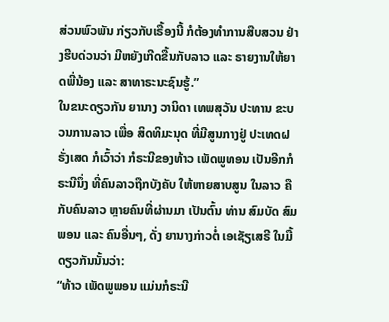ສ່ວນພົວພັນ ກ່ຽວກັບເຣື້ອງນີ້ ກໍຕ້ອງທຳການສືບສວນ ຢ່າງຮີບດ່ວນວ່າ ມີຫຍັງເກີດຂື້ນກັບລາວ ແລະ ຣາຍງານໃຫ້ຍາດພີ່ນ້ອງ ແລະ ສາທາຣະນະຊົນຮູ້.”
ໃນຂນະດຽວກັນ ຍານາງ ວານິດາ ເທພສຸວັນ ປະທານ ຂະບວນການລາວ ເພື່ອ ສິດທິມະນຸດ ທີ່ມີສູນກາງຢູ່ ປະເທດຝຣັ່ງເສດ ກໍເວົ້າວ່າ ກໍຣະນີຂອງທ້າວ ເພັດພູທອນ ເປັນອີກກໍຣະນີນຶ່ງ ທີ່ຄົນລາວຖືກບັງຄັບ ໃຫ້ຫາຍສາບສູນ ໃນລາວ ຄືກັບຄົນລາວ ຫຼາຍຄົນທີ່ຜ່ານມາ ເປັນຕົ້ນ ທ່ານ ສົມບັດ ສົມພອນ ແລະ ຄົນອື່ນໆ, ດັ່ງ ຍານາງກ່າວຕໍ່ ເອເຊັຽເສຣີ ໃນມື້ດຽວກັນນັ້ນວ່າ:
“ທ້າວ ເພັດພູພອນ ແມ່ນກໍຣະນີ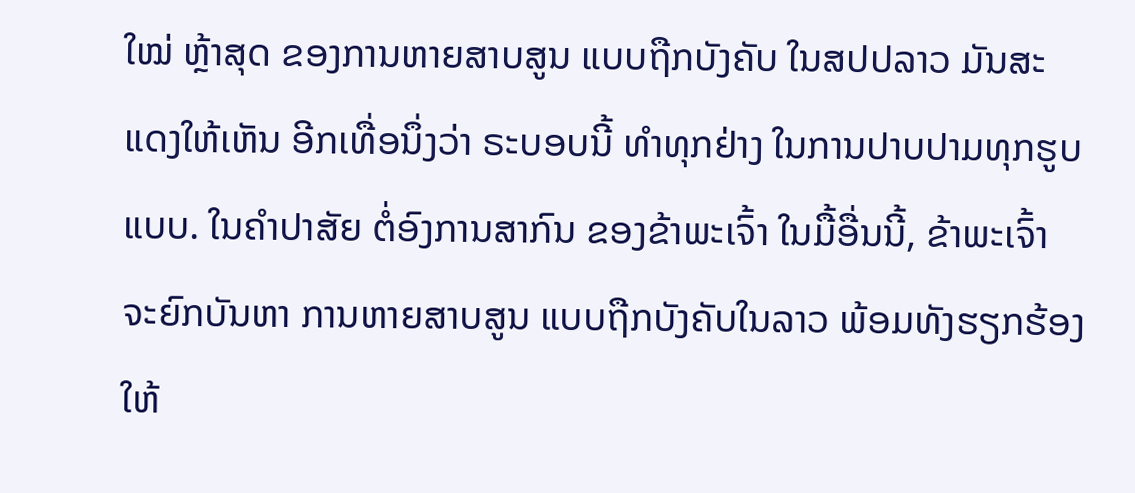ໃໝ່ ຫຼ້າສຸດ ຂອງການຫາຍສາບສູນ ແບບຖືກບັງຄັບ ໃນສປປລາວ ມັນສະແດງໃຫ້ເຫັນ ອີກເທື່ອນຶ່ງວ່າ ຣະບອບນີ້ ທຳທຸກຢ່າງ ໃນການປາບປາມທຸກຮູບແບບ. ໃນຄຳປາສັຍ ຕໍ່ອົງການສາກົນ ຂອງຂ້າພະເຈົ້າ ໃນມື້ອື່ນນີ້, ຂ້າພະເຈົ້າ ຈະຍົກບັນຫາ ການຫາຍສາບສູນ ແບບຖືກບັງຄັບໃນລາວ ພ້ອມທັງຮຽກຮ້ອງໃຫ້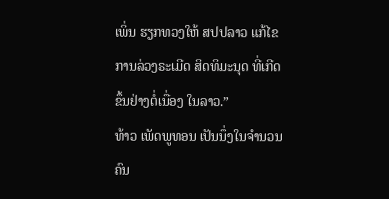ເພິ່ນ ຮຽກທວງໃຫ້ ສປປລາວ ແກ້ໄຂການລ່ວງຣະເມີດ ສິດທິມະນຸດ ທີ່ເກີດຂຶ້ນຢ່າງຕໍ່ເນື່ອງ ໃນລາວ.”
ທ້າວ ເພັດພູທອນ ເປັນນຶ່ງໃນຈໍານວນຄົນ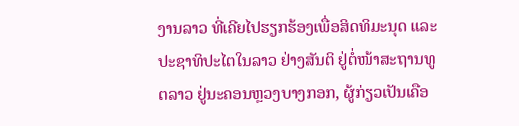ງານລາວ ທີ່ເຄີຍໄປຮຽກຮ້ອງເພື່ອສິດທິມະນຸດ ແລະ ປະຊາທິປະໄຕໃນລາວ ຢ່າງສັນຕິ ຢູ່ຕໍ່ໜ້າສະຖານທູຕລາວ ຢູ່ນະຄອນຫຼວງບາງກອກ, ຜູ້ກ່ຽວເປັນເຄືອ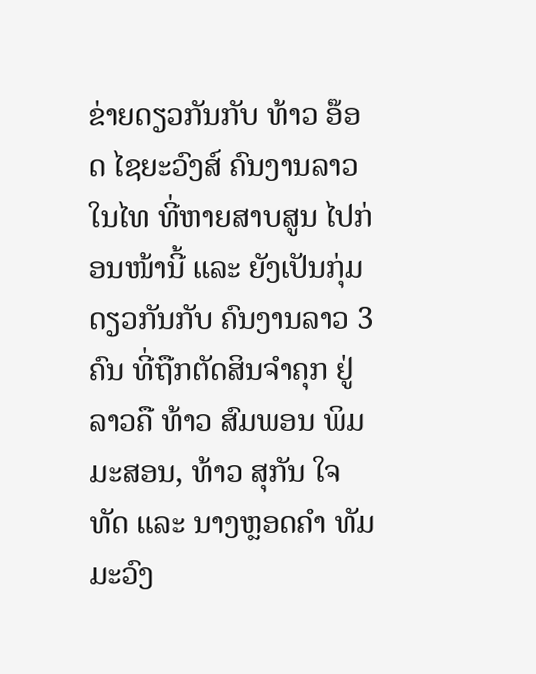ຂ່າຍດຽວກັນກັບ ທ້າວ ອ໊ອດ ໄຊຍະວົງສ໌ ຄົນງານລາວໃນໄທ ທີ່ຫາຍສາບສູນ ໄປກ່ອນໜ້ານີ້ ແລະ ຍັງເປັນກຸ່ມດຽວກັນກັບ ຄົນງານລາວ 3 ຄົນ ທີ່ຖືກຕັດສິນຈໍາຄຸກ ຢູ່ລາວຄື ທ້າວ ສົມພອນ ພິມມະສອນ, ທ້າວ ສຸກັນ ໃຈທັດ ແລະ ນາງຫຼອດຄໍາ ທັມມະວົງ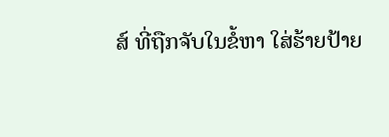ສ໌ ທີ່ຖືກຈັບໃນຂໍ້ຫາ ໃສ່ຮ້າຍປ້າຍ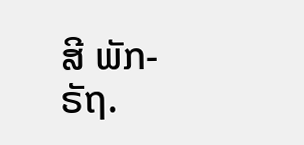ສີ ພັກ-ຣັຖ.